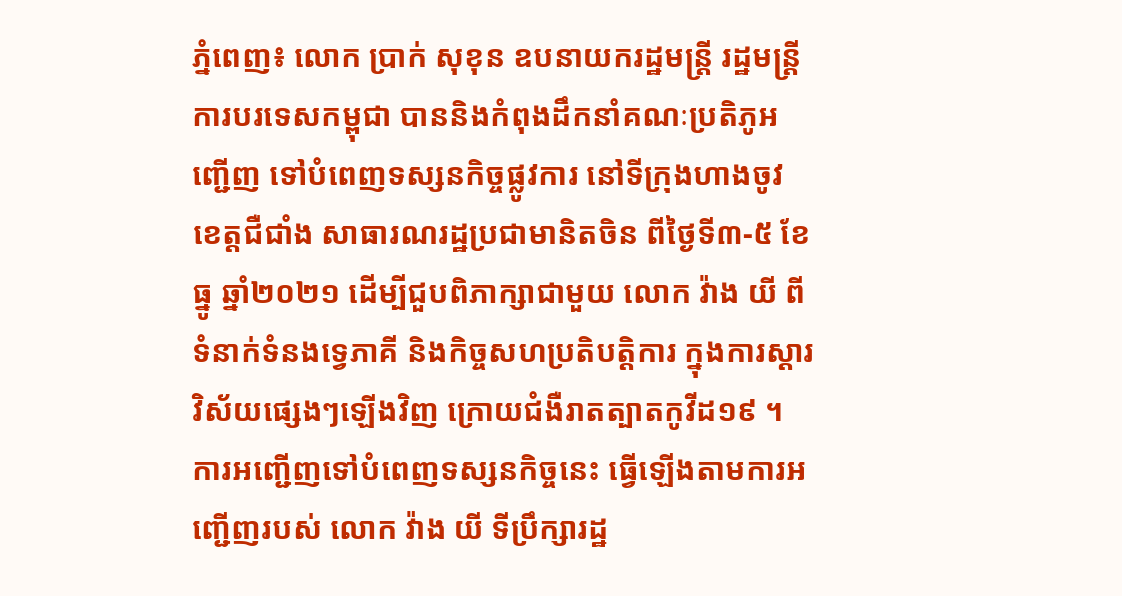ភ្នំពេញ៖ លោក ប្រាក់ សុខុន ឧបនាយករដ្ឋមន្រ្តី រដ្ឋមន្រ្តីការបរទេសកម្ពុជា បាននិងកំពុងដឹកនាំគណៈប្រតិភូអញ្ជើញ ទៅបំពេញទស្សនកិច្ចផ្លូវការ នៅទីក្រុងហាងចូវ ខេត្តជឺជាំង សាធារណរដ្ឋប្រជាមានិតចិន ពីថ្ងៃទី៣-៥ ខែធ្នូ ឆ្នាំ២០២១ ដើម្បីជួបពិភាក្សាជាមួយ លោក វ៉ាង យី ពីទំនាក់ទំនងទ្វេភាគី និងកិច្ចសហប្រតិបត្តិការ ក្នុងការស្ដារវិស័យផ្សេងៗឡើងវិញ ក្រោយជំងឺរាតត្បាតកូវីដ១៩ ។
ការអញ្ជើញទៅបំពេញទស្សនកិច្ចនេះ ធ្វើឡើងតាមការអញ្ជើញរបស់ លោក វ៉ាង យី ទីប្រឹក្សារដ្ឋ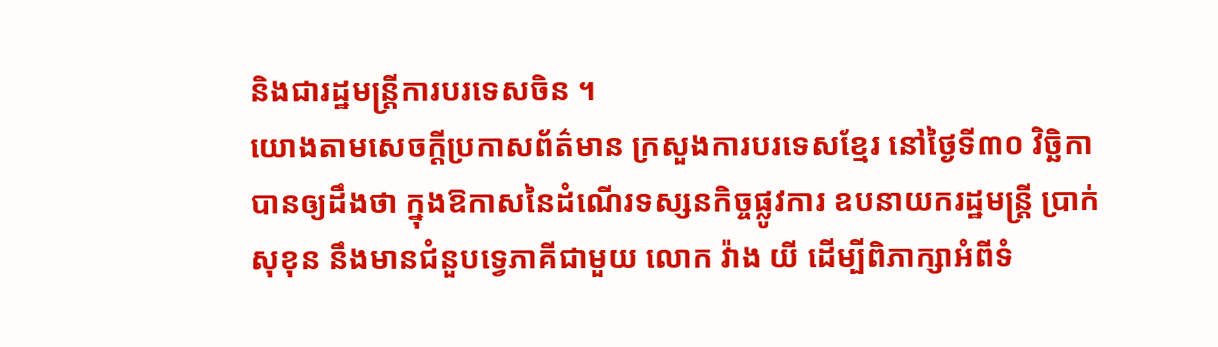និងជារដ្ឋមន្រ្តីការបរទេសចិន ។
យោងតាមសេចក្ដីប្រកាសព័ត៌មាន ក្រសួងការបរទេសខ្មែរ នៅថ្ងៃទី៣០ វិច្ឆិកា បានឲ្យដឹងថា ក្នុងឱកាសនៃដំណើរទស្សនកិច្ចផ្លូវការ ឧបនាយករដ្ឋមន្រ្តី ប្រាក់ សុខុន នឹងមានជំនួបទ្វេភាគីជាមួយ លោក វ៉ាង យី ដើម្បីពិភាក្សាអំពីទំ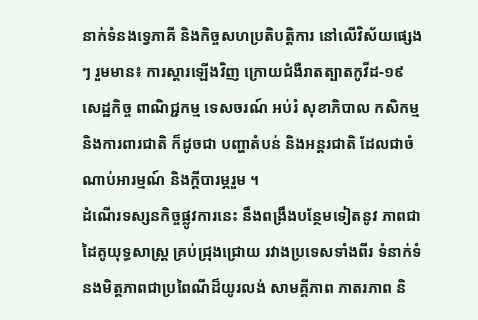នាក់ទំនងទ្វេភាគី និងកិច្ចសហប្រតិបត្តិការ នៅលើវិស័យផ្សេងៗ រួមមាន៖ ការស្តារឡើងវិញ ក្រោយជំងឺរាតត្បាតកូវីដ-១៩ សេដ្ឋកិច្ច ពាណិជ្ជកម្ម ទេសចរណ៍ អប់រំ សុខាភិបាល កសិកម្ម និងការពារជាតិ ក៏ដូចជា បញ្ហាតំបន់ និងអន្តរជាតិ ដែលជាចំណាប់អារម្មណ៍ និងក្តីបារម្ភរួម ។
ដំណើរទស្សនកិច្ចផ្លូវការនេះ នឹងពង្រឹងបន្ថែមទៀតនូវ ភាពជាដៃគូយុទ្ធសាស្រ្ត គ្រប់ជ្រុងជ្រោយ រវាងប្រទេសទាំងពីរ ទំនាក់ទំនងមិត្តភាពជាប្រពៃណីដ៏យូរលង់ សាមគ្គីភាព ភាតរភាព និ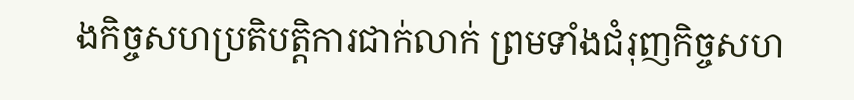ងកិច្ចសហប្រតិបត្តិការជាក់លាក់ ព្រមទាំងជំរុញកិច្ចសហ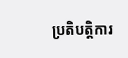ប្រតិបត្តិការ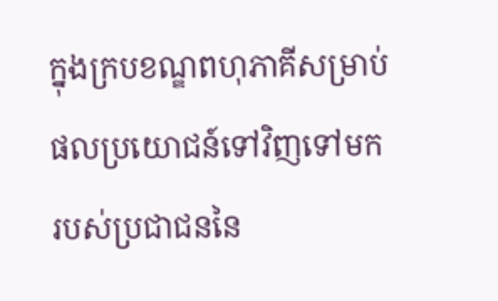ក្នុងក្របខណ្ឌពហុភាគីសម្រាប់ ផលប្រយោជន៍ទៅវិញទៅមក របស់ប្រជាជននៃ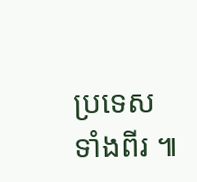ប្រទេសទាំងពីរ ៕